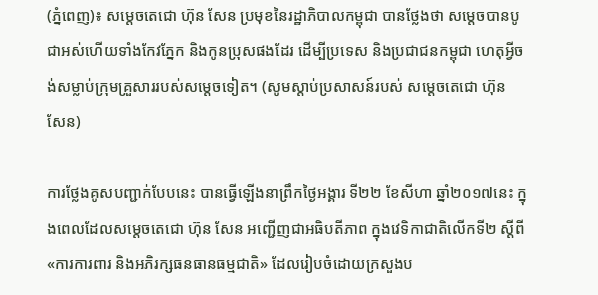(ភ្នំពេញ)៖ សម្តេចតេជោ ហ៊ុន សែន ប្រមុខនៃរដ្ឋាភិបាលកម្ពុជា បានថ្លែងថា សម្តេចបានបូជាអស់ហើយទាំងកែវភ្នែក និងកូនប្រុសផងដែរ ដើម្បីប្រទេស និងប្រជាជនកម្ពុជា ហេតុអ្វីចង់សម្លាប់ក្រុមគ្រួសាររបស់សម្តេចទៀត។ (សូមស្ដាប់ប្រសាសន៍របស់ សម្ដេចតេជោ ហ៊ុន សែន)

ការថ្លែងគូសបញ្ជាក់បែបនេះ បានធ្វើឡើងនាព្រឹកថ្ងៃអង្គារ ទី២២ ខែសីហា ឆ្នាំ២០១៧នេះ ក្នុងពេលដែលសម្តេចតេជោ ហ៊ុន សែន អញ្ជើញជាអធិបតីភាព ក្នុងវេទិកាជាតិលើកទី២ ស្តីពី «ការការពារ និងអភិរក្សធនធានធម្មជាតិ» ដែលរៀបចំដោយក្រសួងប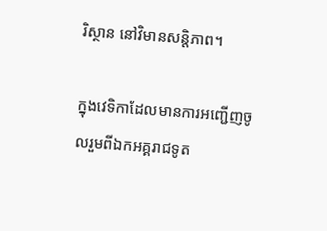រិស្ថាន នៅវិមានសន្តិភាព។

ក្នុងវេទិកាដែលមានការអញ្ជើញចូលរួមពីឯកអគ្គរាជទូត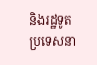និងរដ្ឋទូតប្រទេសនា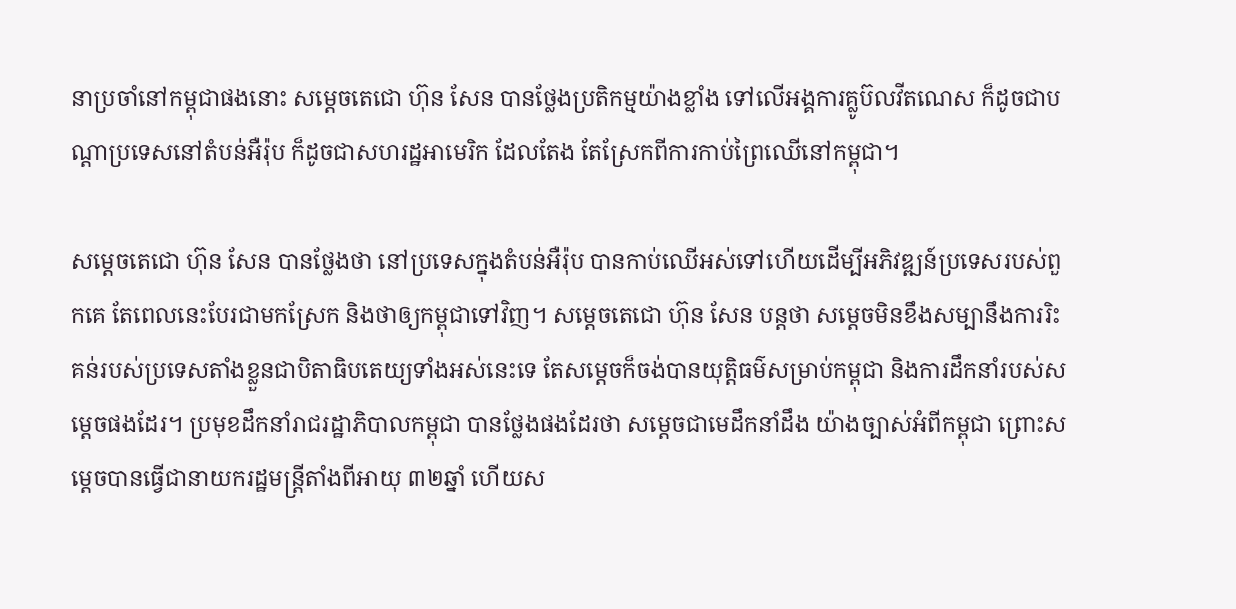នាប្រចាំនៅកម្ពុជាផងនោះ សម្តេចតេជោ ហ៊ុន សែន បានថ្លែងប្រតិកម្មយ៉ាងខ្លាំង ទៅលើអង្គការគ្លូប៊លវីតណេស ក៏ដូចជាបណ្តាប្រទេសនៅតំបន់អឺរ៉ុប ក៏ដូចជាសហរដ្ឋអាមេរិក ដែលតែង តែស្រែកពីការកាប់ព្រៃឈើនៅកម្ពុជា។

សម្តេចតេជោ ហ៊ុន សែន បានថ្លែងថា នៅប្រទេសក្នុងតំបន់អឺរ៉ុប បានកាប់ឈើអស់ទៅហើយដើម្បីអភិវឌ្ឍន៍ប្រទេសរបស់ពួកគេ តែពេលនេះបែរជាមកស្រែក និងថាឲ្យកម្ពុជាទៅវិញ។ សម្តេចតេជោ ហ៊ុន សែន បន្តថា សម្តេចមិនខឹងសម្បានឹងការរិះគន់របស់ប្រទេសតាំងខ្លួនជាបិតាធិបតេយ្យទាំងអស់នេះទេ តែសម្តេចក៏ចង់បានយុត្តិធម៌សម្រាប់កម្ពុជា និងការដឹកនាំរបស់សម្តេចផងដែរ។ ប្រមុខដឹកនាំរាជរដ្ឋាភិបាលកម្ពុជា បានថ្លែងផងដែរថា សម្តេចជាមេដឹកនាំដឹង យ៉ាងច្បាស់អំពីកម្ពុជា ព្រោះសម្តេចបានធ្វើជានាយករដ្ឋមន្រ្តីតាំងពីអាយុ ៣២ឆ្នាំ ហើយស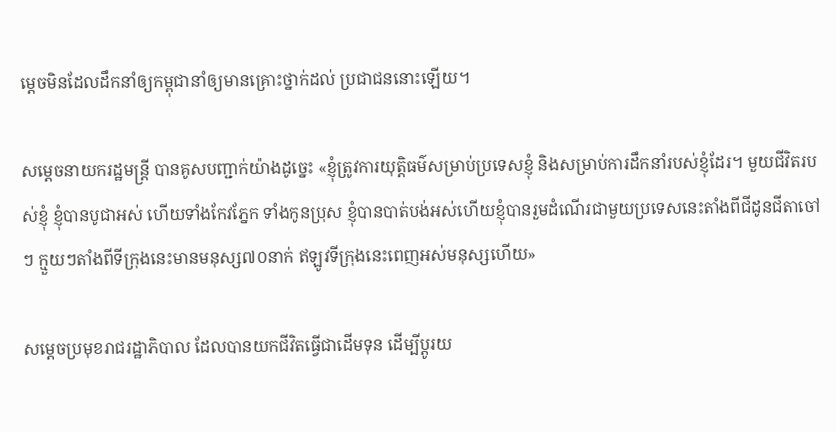ម្តេចមិនដែលដឹកនាំឲ្យកម្ពុជានាំឲ្យមានគ្រោះថ្នាក់ដល់ ប្រជាជននោះឡើយ។

សម្តេចនាយករដ្ឋមន្រ្តី បានគូសបញ្ជាក់យ៉ាងដូច្នេះ «ខ្ញុំត្រូវការយុត្តិធម៌សម្រាប់ប្រទេសខ្ញុំ និងសម្រាប់ការដឹកនាំរបស់ខ្ញុំដែរ។ មួយជីវិតរបស់ខ្ញុំ ខ្ញុំបានបូជាអស់ ហើយទាំងកែវភ្នែក ទាំងកូនប្រុស ខ្ញុំបានបាត់បង់អស់ហើយខ្ញុំបានរួមដំណើរជាមួយប្រទេសនេះតាំងពីជីដូនជីតាចៅៗ ក្មួយៗតាំងពីទីក្រុងនេះមានមនុស្ស៧០នាក់ ឥឡូវទីក្រុងនេះពេញអស់មនុស្សហើយ»

សម្តេចប្រមុខរាជរដ្ឋាភិបាល ដែលបានយកជីវិតធ្វើជាដើមទុន ដើម្បីប្តូរយ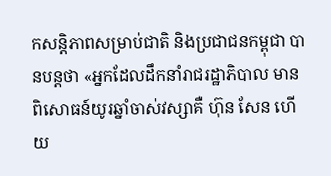កសន្តិភាពសម្រាប់ជាតិ និងប្រជាជនកម្ពុជា បានបន្តថា «អ្នកដែលដឹកនាំរាជរដ្ឋាភិបាល មានពិសោធន៍យូរឆ្នាំចាស់វស្សាគឺ ហ៊ុន សែន ហើយ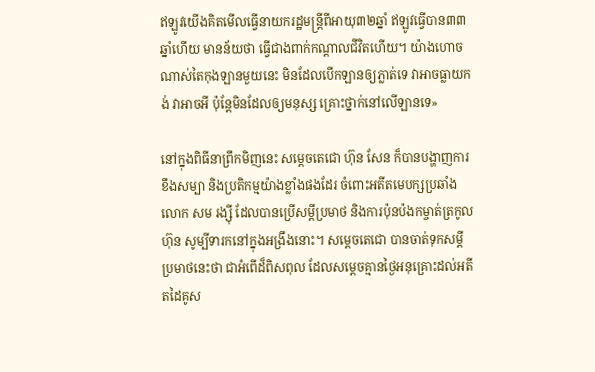ឥឡូវយើងគិតមើលធ្វើនាយករដ្ឋមន្រ្តីពីអាយុ៣២ឆ្នាំ ឥឡូវធ្វើបាន៣៣ឆ្នាំហើយ មានន័យថា ធ្វើជាងពាក់កណ្តាលជីវិតហើយ។ យ៉ាងហោចណាស់តៃកុងឡានមួយនេះ មិនដែលបើកឡានឲ្យភ្លាត់ទេ វាអាចធ្លាយកង់ វាអាចអី ប៉ុន្តែមិនដែលឲ្យមនុស្ស គ្រោះថ្នាក់នៅលើឡានទេ»

នៅក្នុងពិធីនាព្រឹកមិញនេះ សម្តេចតេជោ ហ៊ុន សែន ក៏បានបង្ហាញការខឹងសម្បា និងប្រតិកម្មយ៉ាងខ្លាំងផងដែរ ចំពោះអតីតមេបក្សប្រឆាំង លោក សម រង្ស៊ី ដែលបានប្រើសម្តីប្រមាថ និងការប៉ុនប៉ងកម្ចាត់ត្រកូល ហ៊ុន សូម្បីទារកនៅក្នុងអង្រឹងនោះ។ សម្តេចតេជោ បានចាត់ទុកសម្តីប្រមាថនេះថា ជាអំពើដ៏ពិសពុល ដែលសម្តេចគ្មានថ្ងៃអនុគ្រោះដល់អតីតដៃគូស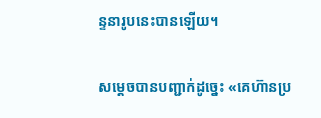ន្ទនារូបនេះបានឡើយ។

សម្តេចបានបញ្ជាក់ដូច្នេះ «គេហ៊ានប្រ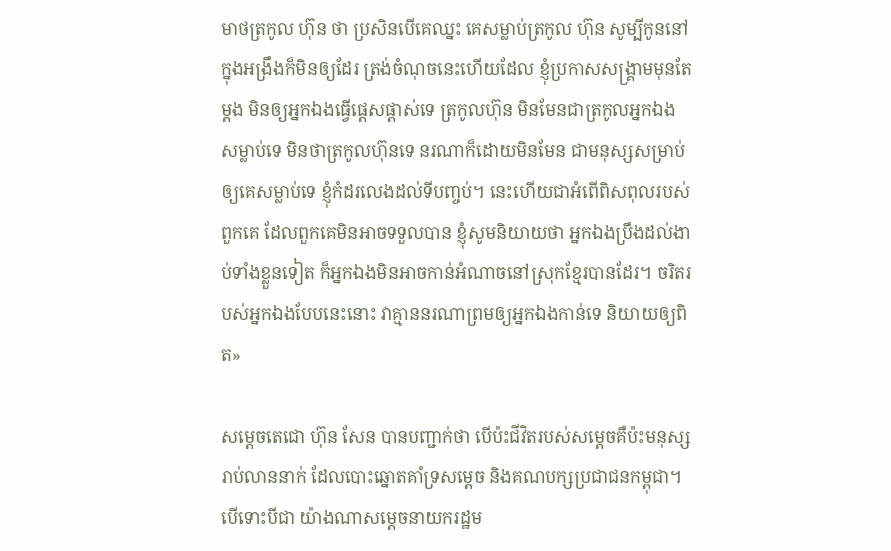មាថត្រកូល ហ៊ុន ថា ប្រសិនបើគេឈ្នះ គេសម្លាប់ត្រកូល ហ៊ុន សូម្បីកូននៅក្នុងអង្រឹងក៏មិនឲ្យដែរ ត្រង់ចំណុចនេះហើយដែល ខ្ញុំប្រកាសសង្រ្គាមមុនតែម្តង មិនឲ្យអ្នកឯងធ្វើផ្តេសផ្តាស់ទេ ត្រកូលហ៊ុន មិនមែនជាត្រកូលអ្នកឯងសម្លាប់ទេ មិនថាត្រកូលហ៊ុនទេ នរណាក៏ដោយមិនមែន ជាមនុស្សសម្រាប់ឲ្យគេសម្លាប់ទេ ខ្ញុំកំដរលេងដល់ទីបញ្ចប់។ នេះហើយជាអំពើពិសពុលរបស់ពួកគេ ដែលពួកគេមិនអាចទទួលបាន ខ្ញុំសូមនិយាយថា អ្នកឯងប្រឹងដល់ងាប់ទាំងខ្លួនទៀត ក៏អ្នកឯងមិនអាចកាន់អំណាចនៅស្រុកខ្មែរបានដែរ។ ចរិតរបស់អ្នកឯងបែបនេះនោះ វាគ្មាននរណាព្រមឲ្យអ្នកឯងកាន់ទេ និយាយឲ្យពិត»

សម្តេចតេជោ ហ៊ុន សែន បានបញ្ជាក់ថា បើប៉ះជីវិតរបស់សម្តេចគឺប៉ះមនុស្សរាប់លាននាក់ ដែលបោះឆ្នោតគាំទ្រសម្តេច និងគណបក្សប្រជាជនកម្ពុជា។ បើទោះបីជា យ៉ាងណាសម្តេចនាយករដ្ឋម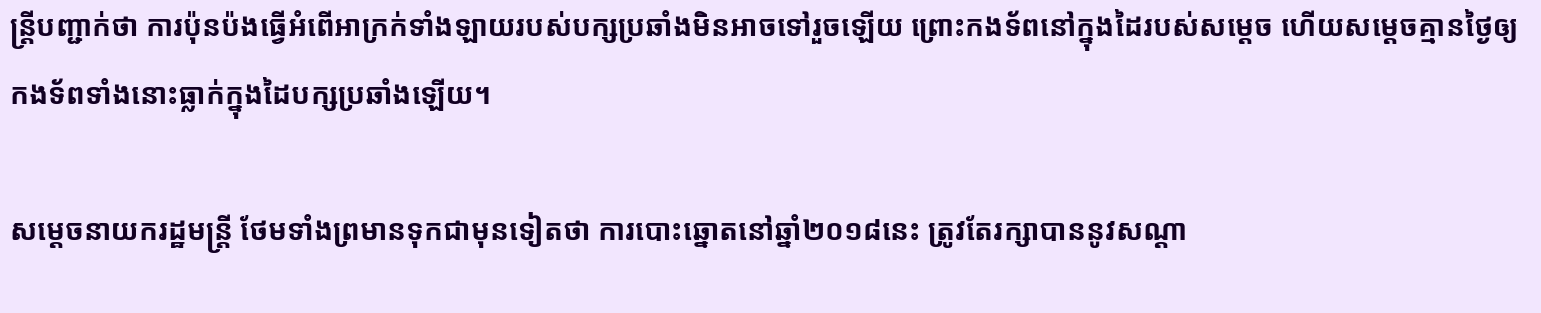ន្រ្តីបញ្ជាក់ថា ការប៉ុនប៉ងធ្វើអំពើអាក្រក់ទាំងឡាយរបស់បក្សប្រឆាំងមិនអាចទៅរួចឡើយ ព្រោះកងទ័ពនៅក្នុងដៃរបស់សម្តេច ហើយសម្តេចគ្មានថ្ងៃឲ្យកងទ័ពទាំងនោះធ្លាក់ក្នុងដៃបក្សប្រឆាំងឡើយ។

សម្តេចនាយករដ្ឋមន្រ្តី ថែមទាំងព្រមានទុកជាមុនទៀតថា ការបោះឆ្នោតនៅឆ្នាំ២០១៨នេះ ត្រូវតែរក្សាបាននូវសណ្តា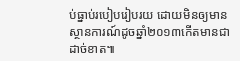ប់ធ្នាប់របៀបរៀបរយ ដោយមិនឲ្យមានស្ថានការណ៍ដូចឆ្នាំ២០១៣កើតមានជាដាច់ខាត៕